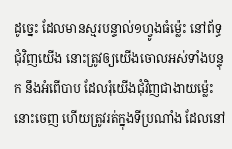ដូច្នេះ ដែលមានស្មរបន្ទាល់១ហ្វូងធំម៉្លេះ នៅព័ទ្ធជុំវិញយើង នោះត្រូវឲ្យយើងចោលអស់ទាំងបន្ទុក នឹងអំពើបាប ដែលរុំយើងជុំវិញជាងាយម៉្លេះនោះចេញ ហើយត្រូវរត់ក្នុងទីប្រណាំង ដែលនៅ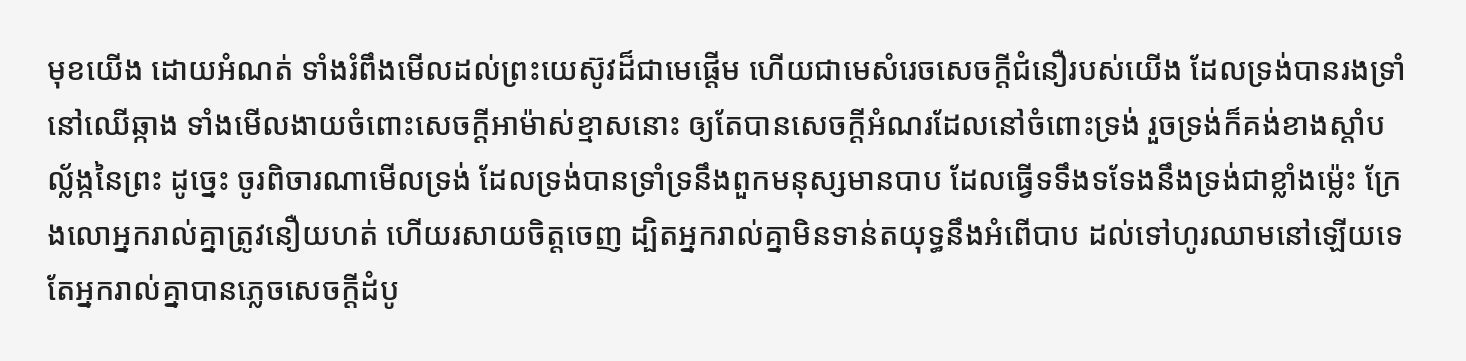មុខយើង ដោយអំណត់ ទាំងរំពឹងមើលដល់ព្រះយេស៊ូវដ៏ជាមេផ្តើម ហើយជាមេសំរេចសេចក្ដីជំនឿរបស់យើង ដែលទ្រង់បានរងទ្រាំនៅឈើឆ្កាង ទាំងមើលងាយចំពោះសេចក្ដីអាម៉ាស់ខ្មាសនោះ ឲ្យតែបានសេចក្ដីអំណរដែលនៅចំពោះទ្រង់ រួចទ្រង់ក៏គង់ខាងស្តាំបល្ល័ង្កនៃព្រះ ដូច្នេះ ចូរពិចារណាមើលទ្រង់ ដែលទ្រង់បានទ្រាំទ្រនឹងពួកមនុស្សមានបាប ដែលធ្វើទទឹងទទែងនឹងទ្រង់ជាខ្លាំងម៉្លេះ ក្រែងលោអ្នករាល់គ្នាត្រូវនឿយហត់ ហើយរសាយចិត្តចេញ ដ្បិតអ្នករាល់គ្នាមិនទាន់តយុទ្ធនឹងអំពើបាប ដល់ទៅហូរឈាមនៅឡើយទេ តែអ្នករាល់គ្នាបានភ្លេចសេចក្ដីដំបូ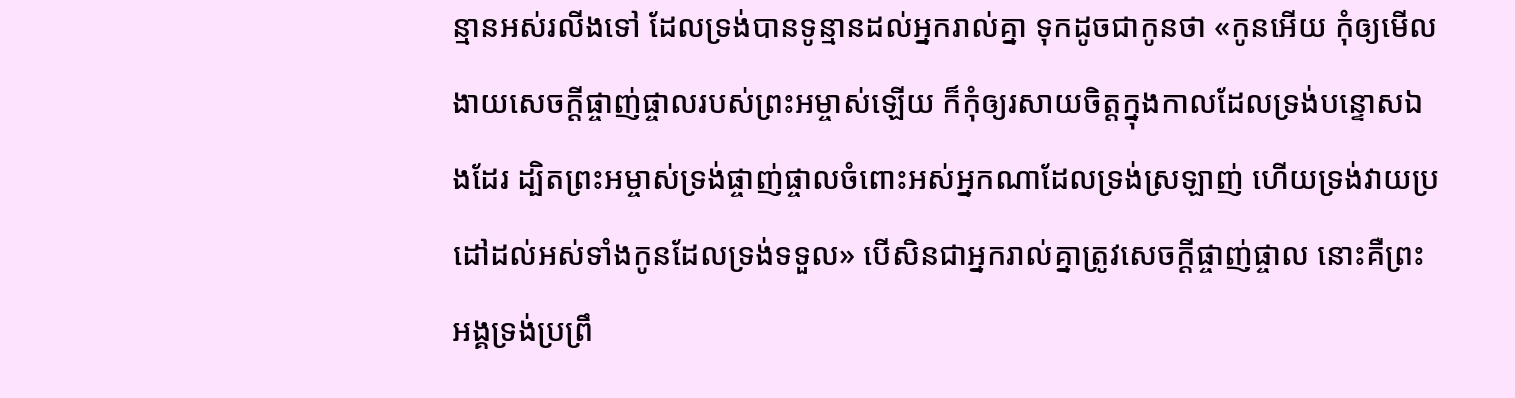ន្មានអស់រលីងទៅ ដែលទ្រង់បានទូន្មានដល់អ្នករាល់គ្នា ទុកដូចជាកូនថា «កូនអើយ កុំឲ្យមើលងាយសេចក្ដីផ្ចាញ់ផ្ចាលរបស់ព្រះអម្ចាស់ឡើយ ក៏កុំឲ្យរសាយចិត្តក្នុងកាលដែលទ្រង់បន្ទោសឯងដែរ ដ្បិតព្រះអម្ចាស់ទ្រង់ផ្ចាញ់ផ្ចាលចំពោះអស់អ្នកណាដែលទ្រង់ស្រឡាញ់ ហើយទ្រង់វាយប្រដៅដល់អស់ទាំងកូនដែលទ្រង់ទទួល» បើសិនជាអ្នករាល់គ្នាត្រូវសេចក្ដីផ្ចាញ់ផ្ចាល នោះគឺព្រះអង្គទ្រង់ប្រព្រឹ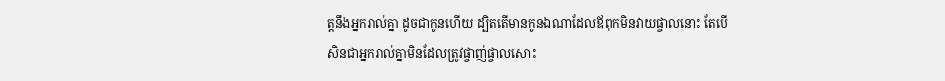ត្តនឹងអ្នករាល់គ្នា ដូចជាកូនហើយ ដ្បិតតើមានកូនឯណាដែលឪពុកមិនវាយផ្ចាលនោះ តែបើសិនជាអ្នករាល់គ្នាមិនដែលត្រូវផ្ចាញ់ផ្ចាលសោះ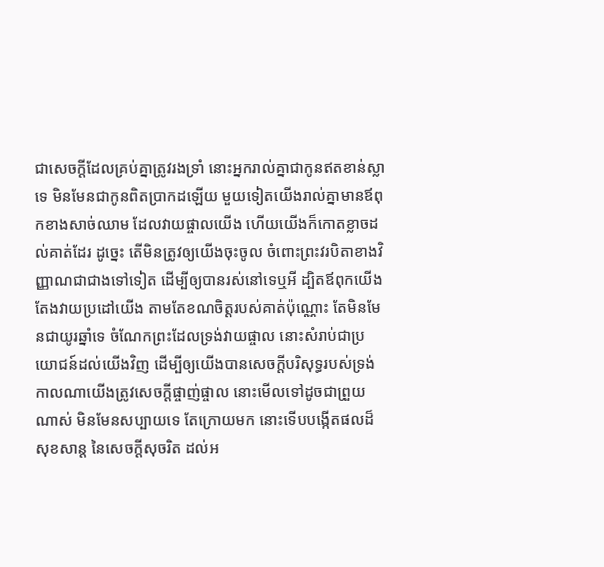ជាសេចក្ដីដែលគ្រប់គ្នាត្រូវរងទ្រាំ នោះអ្នករាល់គ្នាជាកូនឥតខាន់ស្លាទេ មិនមែនជាកូនពិតប្រាកដឡើយ មួយទៀតយើងរាល់គ្នាមានឪពុកខាងសាច់ឈាម ដែលវាយផ្ចាលយើង ហើយយើងក៏កោតខ្លាចដល់គាត់ដែរ ដូច្នេះ តើមិនត្រូវឲ្យយើងចុះចូល ចំពោះព្រះវរបិតាខាងវិញ្ញាណជាជាងទៅទៀត ដើម្បីឲ្យបានរស់នៅទេឬអី ដ្បិតឪពុកយើងតែងវាយប្រដៅយើង តាមតែខណចិត្តរបស់គាត់ប៉ុណ្ណោះ តែមិនមែនជាយូរឆ្នាំទេ ចំណែកព្រះដែលទ្រង់វាយផ្ចាល នោះសំរាប់ជាប្រយោជន៍ដល់យើងវិញ ដើម្បីឲ្យយើងបានសេចក្ដីបរិសុទ្ធរបស់ទ្រង់ កាលណាយើងត្រូវសេចក្ដីផ្ចាញ់ផ្ចាល នោះមើលទៅដូចជាព្រួយណាស់ មិនមែនសប្បាយទេ តែក្រោយមក នោះទើបបង្កើតផលដ៏សុខសាន្ត នៃសេចក្ដីសុចរិត ដល់អ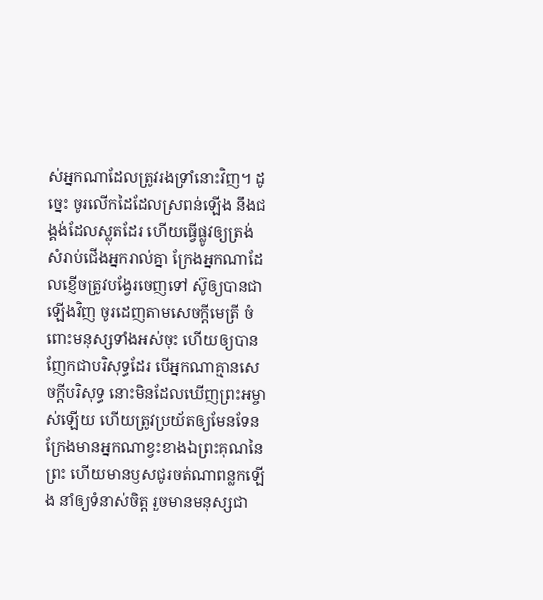ស់អ្នកណាដែលត្រូវរងទ្រាំនោះវិញ។ ដូច្នេះ ចូរលើកដៃដែលស្រពន់ឡើង នឹងជង្គង់ដែលស្លុតដែរ ហើយធ្វើផ្លូវឲ្យត្រង់ សំរាប់ជើងអ្នករាល់គ្នា ក្រែងអ្នកណាដែលខ្ញើចត្រូវបង្វែរចេញទៅ ស៊ូឲ្យបានជាឡើងវិញ ចូរដេញតាមសេចក្ដីមេត្រី ចំពោះមនុស្សទាំងអស់ចុះ ហើយឲ្យបានញែកជាបរិសុទ្ធដែរ បើអ្នកណាគ្មានសេចក្ដីបរិសុទ្ធ នោះមិនដែលឃើញព្រះអម្ចាស់ឡើយ ហើយត្រូវប្រយ័តឲ្យមែនទែន ក្រែងមានអ្នកណាខ្វះខាងឯព្រះគុណនៃព្រះ ហើយមានឫសជូរចត់ណាពន្លកឡើង នាំឲ្យទំនាស់ចិត្ត រួចមានមនុស្សជា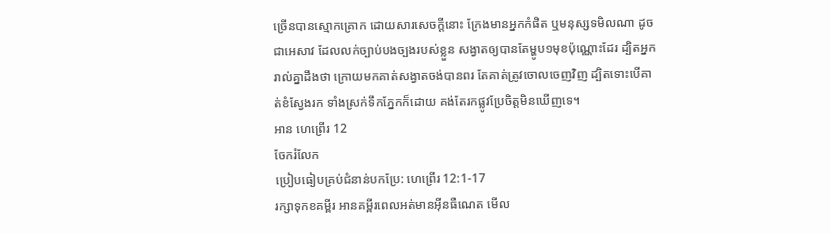ច្រើនបានស្មោកគ្រោក ដោយសារសេចក្ដីនោះ ក្រែងមានអ្នកកំផិត ឬមនុស្សទមិលណា ដូចជាអេសាវ ដែលលក់ច្បាប់បងច្បងរបស់ខ្លួន សង្វាតឲ្យបានតែម្ហូប១មុខប៉ុណ្ណោះដែរ ដ្បិតអ្នករាល់គ្នាដឹងថា ក្រោយមកគាត់សង្វាតចង់បានពរ តែគាត់ត្រូវចោលចេញវិញ ដ្បិតទោះបើគាត់ខំស្វែងរក ទាំងស្រក់ទឹកភ្នែកក៏ដោយ គង់តែរកផ្លូវប្រែចិត្តមិនឃើញទេ។
អាន ហេព្រើរ 12
ចែករំលែក
ប្រៀបធៀបគ្រប់ជំនាន់បកប្រែ: ហេព្រើរ 12:1-17
រក្សាទុកខគម្ពីរ អានគម្ពីរពេលអត់មានអ៊ីនធឺណេត មើល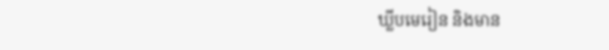ឃ្លីបមេរៀន និងមាន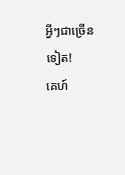អ្វីៗជាច្រើនទៀត!
គេហ៍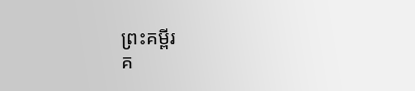ព្រះគម្ពីរ
គ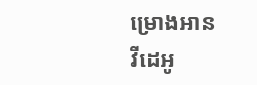ម្រោងអាន
វីដេអូ